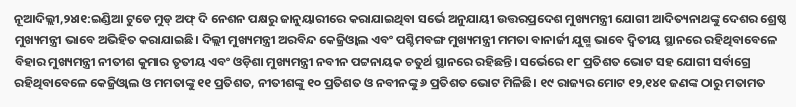ନୂଆଦିଲ୍ଲୀ,୨୪ା୧:ଇଣ୍ଡିଆ ଟୁଡେ ମୁଡ୍ ଅଫ୍ ଦି ନେଶନ ପକ୍ଷରୁ ଜାନୁୟାରୀରେ କରାଯାଇଥିବା ସର୍ଭେ ଅନୁଯାୟୀ ଉତ୍ତରପ୍ରଦେଶ ମୁଖ୍ୟମନ୍ତ୍ରୀ ଯୋଗୀ ଆଦିତ୍ୟନାଥଙ୍କୁ ଦେଶର ଶ୍ରେଷ୍ଠ ମୁଖ୍ୟମନ୍ତ୍ରୀ ଭାବେ ଅଭିହିତ କରାଯାଇଛି। ଦିଲ୍ଲୀ ମୁଖ୍ୟମନ୍ତ୍ରୀ ଅରବିନ୍ଦ କେଜ୍ରିଓ୍ବାଲ ଏବଂ ପଶ୍ଚିମବଙ୍ଗ ମୁଖ୍ୟମନ୍ତ୍ରୀ ମମତା ବାନାର୍ଜୀ ଯୁଗ୍ମ ଭାବେ ଦ୍ୱିତୀୟ ସ୍ଥାନରେ ରହିଥିବାବେଳେ ବିହାର ମୁଖ୍ୟମନ୍ତ୍ରୀ ନୀତୀଶ କୁମାର ତୃତୀୟ ଏବଂ ଓଡ଼ିଶା ମୁଖ୍ୟମନ୍ତ୍ରୀ ନବୀନ ପଟ୍ଟନାୟକ ଚତୁର୍ଥ ସ୍ଥାନରେ ରହିଛନ୍ତି। ସର୍ଭେରେ ୧୮ ପ୍ରତିଶତ ଭୋଟ ସହ ଯୋଗୀ ସର୍ବାଗ୍ରେ ରହିଥିବାବେଳେ କେଜ୍ରିଓ୍ବାଲ ଓ ମମତାଙ୍କୁ ୧୧ ପ୍ରତିଶତ, ନୀତୀଶଙ୍କୁ ୧୦ ପ୍ରତିଶତ ଓ ନବୀନଙ୍କୁ ୬ ପ୍ରତିଶତ ଭୋଟ ମିଳିଛି। ୧୯ ରାଜ୍ୟର ମୋଟ ୧୨,୧୪୧ ଜଣଙ୍କ ଠାରୁ ମତାମତ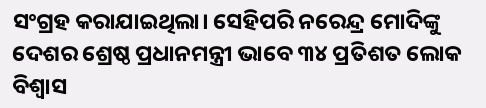ସଂଗ୍ରହ କରାଯାଇଥିଲା। ସେହିପରି ନରେନ୍ଦ୍ର ମୋଦିଙ୍କୁ ଦେଶର ଶ୍ରେଷ୍ଠ ପ୍ରଧାନମନ୍ତ୍ରୀ ଭାବେ ୩୪ ପ୍ରତିଶତ ଲୋକ ବିଶ୍ୱାସ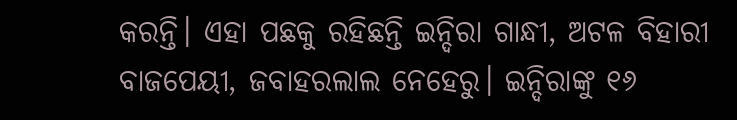କରନ୍ତି। ଏହା ପଛକୁ ରହିଛନ୍ତି ଇନ୍ଦିରା ଗାନ୍ଧୀ, ଅଟଳ ବିହାରୀ ବାଜପେୟୀ, ଜବାହରଲାଲ ନେହେରୁ। ଇନ୍ଦିରାଙ୍କୁ ୧୬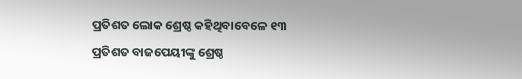ପ୍ରତିଶତ ଲୋକ ଶ୍ରେଷ୍ଠ କହିଥିବାବେଳେ ୧୩ ପ୍ରତିଶତ ବାଜପେୟୀଙ୍କୁ ଶ୍ରେଷ୍ଠ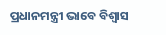ପ୍ରଧାନମନ୍ତ୍ରୀ ଭାବେ ବିଶ୍ୱାସ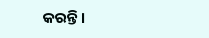କରନ୍ତି।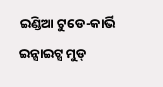ଇଣ୍ଡିଆ ଟୁଡେ-କାର୍ଭି ଇନ୍ସାଇଟ୍ସ ମୁଡ୍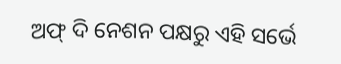ଅଫ୍ ଦି ନେଶନ ପକ୍ଷରୁ ଏହି ସର୍ଭେ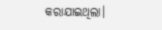କରାଯାଇଥିଲା।